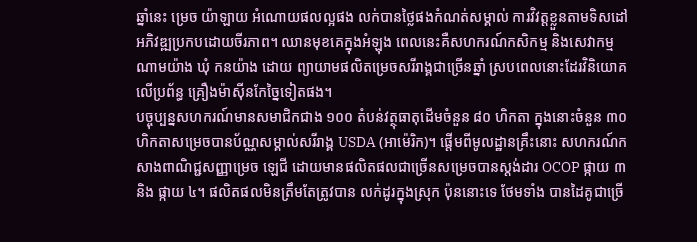ឆ្នាំនេះ ម្រេច យ៉ាឡាយ អំណោយផលល្អផង លក់បានថ្លៃផងកំណត់សម្គាល់ ការវិវត្តខ្លួនតាមទិសដៅអភិវឌ្ឍប្រកបដោយចីរភាព។ ឈានមុខគេក្នុងអំឡុង ពេលនេះគឺសហករណ៍កសិកម្ម និងសេវាកម្ម ណាមយ៉ាង ឃុំ កនយ៉ាង ដោយ ព្យាយាមផលិតម្រេចសរីរាង្គជាច្រើនឆ្នាំ ស្របពេលនោះដែរវិនិយោគលើប្រព័ន្ធ គ្រឿងម៉ាស៊ីនកែច្នៃទៀតផង។
បច្ចុប្បន្នសហករណ៍មានសមាជិកជាង ១០០ តំបន់វត្ថុធាតុដើមចំនួន ៨០ ហិកតា ក្នុងនោះចំនួន ៣០ ហិកតាសម្រេចបានប័ណ្ណសម្គាល់សរីរាង្គ USDA (អាម៉េរិក)។ ផ្តើមពីមូលដ្ឋានគ្រឹះនោះ សហករណ៍កសាងពាណិជ្ជសញ្ញាម្រេច ឡេជី ដោយមានផលិតផលជាច្រើនសម្រេចបានស្តង់ដារ OCOP ផ្កាយ ៣ និង ផ្កាយ ៤។ ផលិតផលមិនត្រឹមតែត្រូវបាន លក់ដូរក្នុងស្រុក ប៉ុននោះទេ ថែមទាំង បានដៃគូជាច្រើ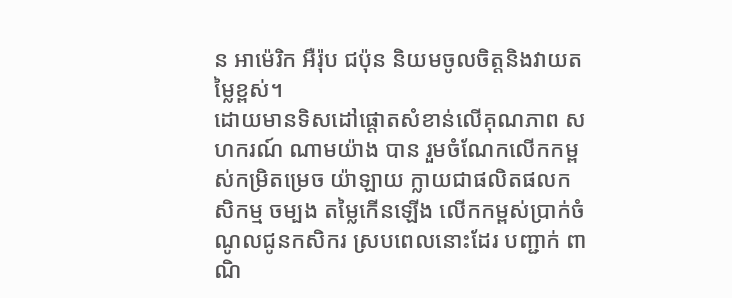ន អាម៉េរិក អឺរ៉ុប ជប៉ុន និយមចូលចិត្តនិងវាយតម្លៃខ្ពស់។
ដោយមានទិសដៅផ្តោតសំខាន់លើគុណភាព សហករណ៍ ណាមយ៉ាង បាន រួមចំណែកលើកកម្ពស់កម្រិតម្រេច យ៉ាឡាយ ក្លាយជាផលិតផលកសិកម្ម ចម្បង តម្លៃកើនឡើង លើកកម្ពស់ប្រាក់ចំណូលជូនកសិករ ស្របពេលនោះដែរ បញ្ជាក់ ពាណិ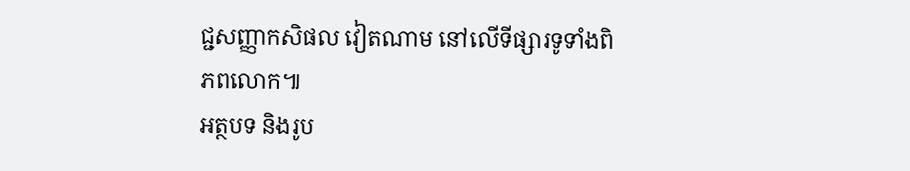ជ្ជសញ្ញាកសិផល វៀតណាម នៅលើទីផ្សារទូទាំងពិភពលោក៕
អត្ថបទ និងរូប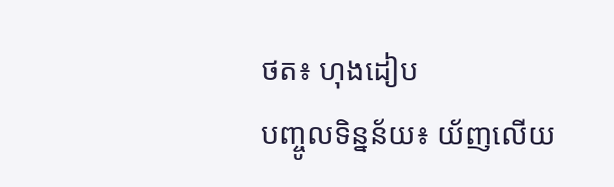ថត៖ ហុងដៀប
បញ្ចូលទិន្នន័យ៖ យ័ញលើយ